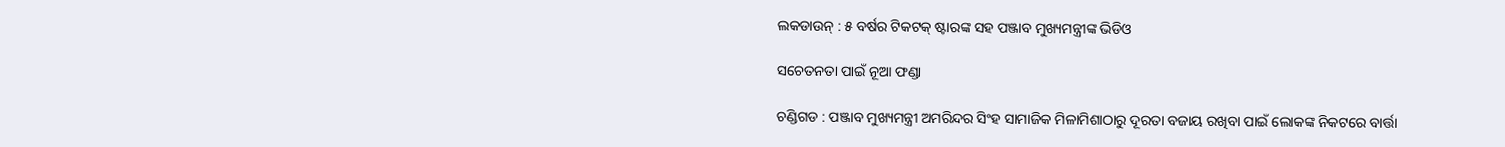ଲକଡାଉନ୍ : ୫ ବର୍ଷର ଟିକଟକ୍ ଷ୍ଟାରଙ୍କ ସହ ପଞ୍ଜାବ ମୁଖ୍ୟମନ୍ତ୍ରୀଙ୍କ ଭିଡିଓ

ସଚେତନତା ପାଇଁ ନୂଆ ଫଣ୍ଡା

ଚଣ୍ଡିଗଡ : ପଞ୍ଜାବ ମୁଖ୍ୟମନ୍ତ୍ରୀ ଅମରିନ୍ଦର ସିଂହ ସାମାଜିକ ମିଳାମିଶାଠାରୁ ଦୂରତା ବଜାୟ ରଖିବା ପାଇଁ ଲୋକଙ୍କ ନିକଟରେ ବାର୍ତ୍ତା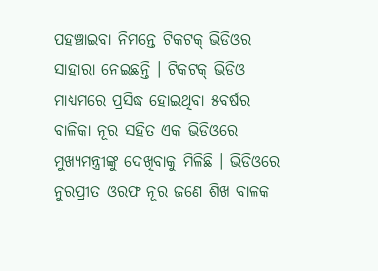ପହଞ୍ଚାଇବା ନିମନ୍ତେ ଟିକଟକ୍ ଭିଡିଓର ସାହାରା ନେଇଛନ୍ତି । ଟିକଟକ୍ ଭିଡିଓ ମାଧ୍ୟମରେ ପ୍ରସିଦ୍ଧ ହୋଇଥିବା ୫ବର୍ଷର ବାଳିକା ନୂର ସହିତ ଏକ ଭିଡିଓରେ ମୁଖ୍ୟମନ୍ତ୍ରୀଙ୍କୁ ଦେଖିବାକୁ ମିଳିଛି । ଭିଡିଓରେ ନୁରପ୍ରୀତ ଓରଫ ନୂର ଜଣେ ଶିଖ ବାଳକ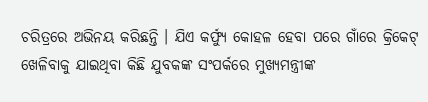ଚରିତ୍ରରେ ଅଭିନୟ କରିଛନ୍ତି । ଯିଏ କର୍ଫ୍ୟୁ କୋହଳ ହେବା ପରେ ଗାଁରେ କ୍ରିକେଟ୍ ଖେଳିବାକୁ ଯାଇଥିବା କିଛି ଯୁବକଙ୍କ ସଂପର୍କରେ ମୁଖ୍ୟମନ୍ତ୍ରୀଙ୍କ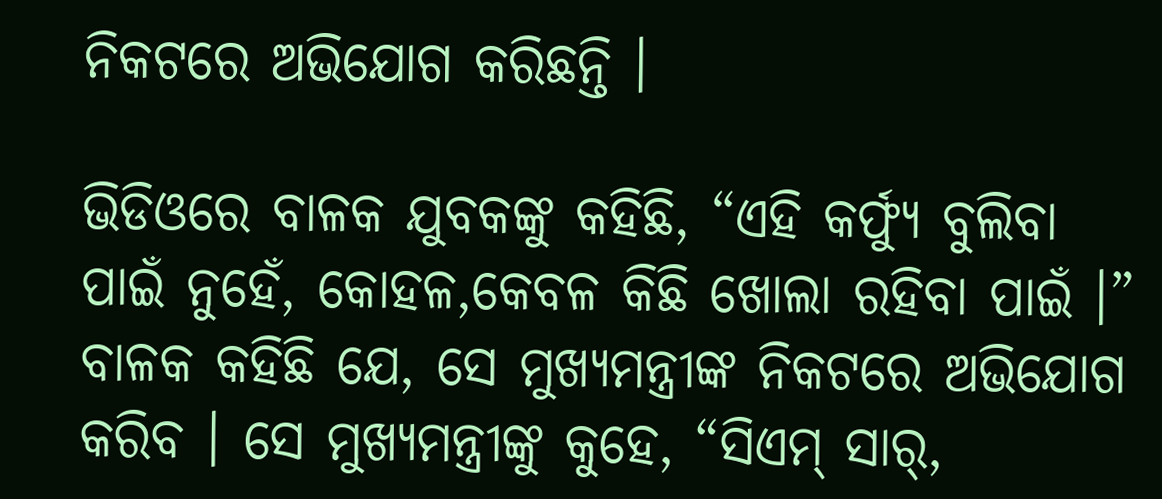ନିକଟରେ ଅଭିଯୋଗ କରିଛନ୍ତି ।

ଭିଡିଓରେ ବାଳକ ଯୁବକଙ୍କୁ କହିଛି, “ଏହି କର୍ଫ୍ୟୁ ବୁଲିବା ପାଇଁ ନୁହେଁ, କୋହଳ,କେବଳ କିଛି ଖୋଲା ରହିବା ପାଇଁ ।” ବାଳକ କହିଛି ଯେ, ସେ ମୁଖ୍ୟମନ୍ତ୍ରୀଙ୍କ ନିକଟରେ ଅଭିଯୋଗ କରିବ । ସେ ମୁଖ୍ୟମନ୍ତ୍ରୀଙ୍କୁ କୁହେ, “ସିଏମ୍ ସାର୍,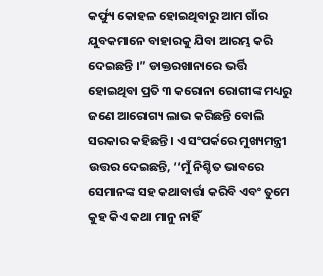କର୍ଫ୍ୟୁ କୋହଳ ହୋଇଥିବାରୁ ଆମ ଗାଁର ଯୁବକମାନେ ବାହାରକୁ ଯିବା ଆରମ୍ଭ କରି ଦେଇଛନ୍ତି ।” ଡାକ୍ତରଖାନାରେ ଭର୍ତ୍ତି ହୋଇଥିବା ପ୍ରତି ୩ କରୋନା ରୋଗୀଙ୍କ ମଧ୍ୟରୁ ଜଣେ ଆରୋଗ୍ୟ ଲାଭ କରିଛନ୍ତି ବୋଲି ସରକାର କହିଛନ୍ତି । ଏ ସଂପର୍କରେ ମୁଖ୍ୟମନ୍ତ୍ରୀ ଉତ୍ତର ଦେଇଛନ୍ତି, ‘‘ମୁଁ ନିଶ୍ଚିତ ଭାବରେ ସେମାନଙ୍କ ସହ କଥାବାର୍ତ୍ତା କରିବି ଏବଂ ତୁମେ କୁହ କିଏ କଥା ମାନୁ ନାହିଁ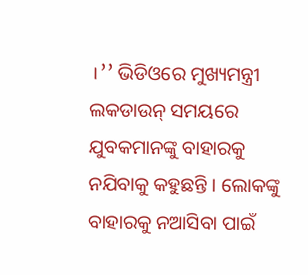।’’ ଭିଡିଓରେ ମୁଖ୍ୟମନ୍ତ୍ରୀ ଲକଡାଉନ୍ ସମୟରେ ଯୁବକମାନଙ୍କୁ ବାହାରକୁ ନଯିବାକୁ କହୁଛନ୍ତି । ଲୋକଙ୍କୁ ବାହାରକୁ ନଆସିବା ପାଇଁ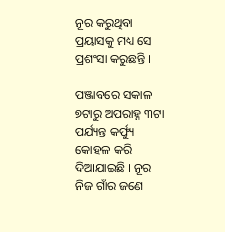ନୂର କରୁଥିବା ପ୍ରୟାସକୁ ମଧ୍ୟ ସେ ପ୍ରଶଂସା କରୁଛନ୍ତି ।

ପଞ୍ଜାବରେ ସକାଳ ୭ଟାରୁ ଅପରାହ୍ନ ୩ଟା ପର୍ଯ୍ୟନ୍ତ କର୍ଫ୍ୟୁ କୋହଳ କରି ଦିଆଯାଇଛି । ନୂର ନିଜ ଗାଁର ଜଣେ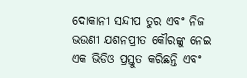ଦୋକାନୀ ସନ୍ଦୀପ ତୁର ଏବଂ ନିଜ ଭଉଣୀ ଯଶନପ୍ରୀତ କୌରଙ୍କୁ ନେଇ ଏକ ଭିଡିଓ ପ୍ରସ୍ତୁତ କରିଛନ୍ତି ଏବଂ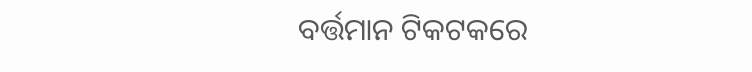ବର୍ତ୍ତମାନ ଟିକଟକରେ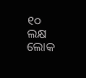୧୦ ଲକ୍ଷ ଲୋକ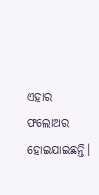ଏହାର  ଫଲୋଅର ହୋଇଯାଇଛନ୍ତି।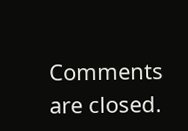Comments are closed.